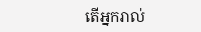តើអ្នករាល់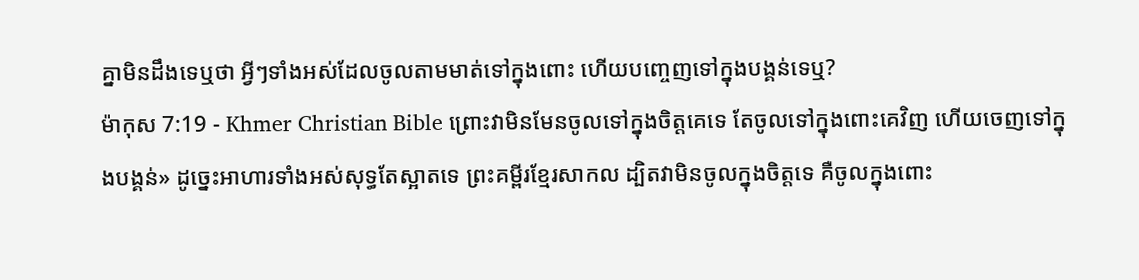គ្នាមិនដឹងទេឬថា អ្វីៗទាំងអស់ដែលចូលតាមមាត់ទៅក្នុងពោះ ហើយបញ្ចេញទៅក្នុងបង្គន់ទេឬ?
ម៉ាកុស 7:19 - Khmer Christian Bible ព្រោះវាមិនមែនចូលទៅក្នុងចិត្ដគេទេ តែចូលទៅក្នុងពោះគេវិញ ហើយចេញទៅក្នុងបង្គន់» ដូច្នេះអាហារទាំងអស់សុទ្ធតែស្អាតទេ ព្រះគម្ពីរខ្មែរសាកល ដ្បិតវាមិនចូលក្នុងចិត្តទេ គឺចូលក្នុងពោះ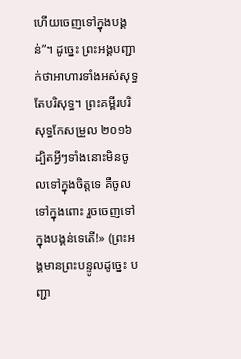ហើយចេញទៅក្នុងបង្គន់”។ ដូច្នេះ ព្រះអង្គបញ្ជាក់ថាអាហារទាំងអស់សុទ្ធតែបរិសុទ្ធ។ ព្រះគម្ពីរបរិសុទ្ធកែសម្រួល ២០១៦ ដ្បិតអ្វីៗទាំងនោះមិនចូលទៅក្នុងចិត្តទេ គឺចូលទៅក្នុងពោះ រួចចេញទៅក្នុងបង្គន់ទេតើ!» (ព្រះអង្គមានព្រះបន្ទូលដូច្នេះ បញ្ជា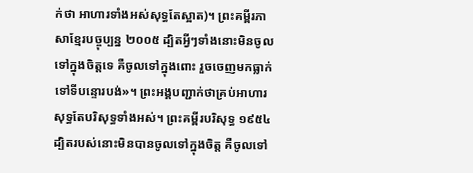ក់ថា អាហារទាំងអស់សុទ្ធតែស្អាត)។ ព្រះគម្ពីរភាសាខ្មែរបច្ចុប្បន្ន ២០០៥ ដ្បិតអ្វីៗទាំងនោះមិនចូលទៅក្នុងចិត្តទេ គឺចូលទៅក្នុងពោះ រួចចេញមកធ្លាក់ទៅទីបន្ទោរបង់»។ ព្រះអង្គបញ្ជាក់ថាគ្រប់អាហារសុទ្ធតែបរិសុទ្ធទាំងអស់។ ព្រះគម្ពីរបរិសុទ្ធ ១៩៥៤ ដ្បិតរបស់នោះមិនបានចូលទៅក្នុងចិត្ត គឺចូលទៅ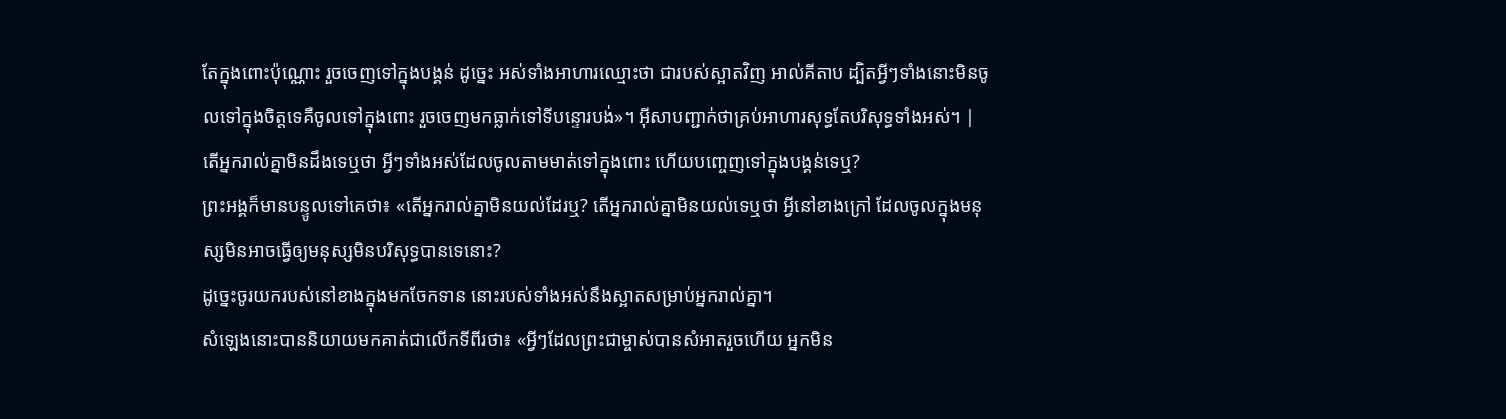តែក្នុងពោះប៉ុណ្ណោះ រួចចេញទៅក្នុងបង្គន់ ដូច្នេះ អស់ទាំងអាហារឈ្មោះថា ជារបស់ស្អាតវិញ អាល់គីតាប ដ្បិតអ្វីៗទាំងនោះមិនចូលទៅក្នុងចិត្ដទេគឺចូលទៅក្នុងពោះ រួចចេញមកធ្លាក់ទៅទីបន្ទោរបង់»។ អ៊ីសាបញ្ជាក់ថាគ្រប់អាហារសុទ្ធតែបរិសុទ្ធទាំងអស់។ |
តើអ្នករាល់គ្នាមិនដឹងទេឬថា អ្វីៗទាំងអស់ដែលចូលតាមមាត់ទៅក្នុងពោះ ហើយបញ្ចេញទៅក្នុងបង្គន់ទេឬ?
ព្រះអង្គក៏មានបន្ទូលទៅគេថា៖ «តើអ្នករាល់គ្នាមិនយល់ដែរឬ? តើអ្នករាល់គ្នាមិនយល់ទេឬថា អ្វីនៅខាងក្រៅ ដែលចូលក្នុងមនុស្សមិនអាចធ្វើឲ្យមនុស្សមិនបរិសុទ្ធបានទេនោះ?
ដូច្នេះចូរយករបស់នៅខាងក្នុងមកចែកទាន នោះរបស់ទាំងអស់នឹងស្អាតសម្រាប់អ្នករាល់គ្នា។
សំឡេងនោះបាននិយាយមកគាត់ជាលើកទីពីរថា៖ «អ្វីៗដែលព្រះជាម្ចាស់បានសំអាតរួចហើយ អ្នកមិន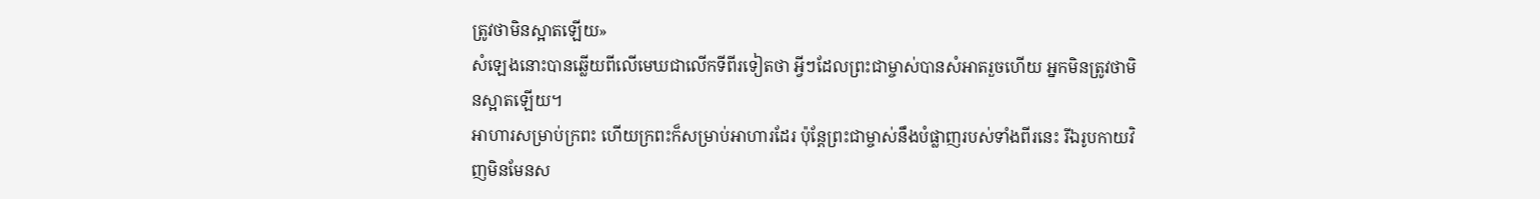ត្រូវថាមិនស្អាតឡើយ»
សំឡេងនោះបានឆ្លើយពីលើមេឃជាលើកទីពីរទៀតថា អ្វីៗដែលព្រះជាម្ចាស់បានសំអាតរួចហើយ អ្នកមិនត្រូវថាមិនស្អាតឡើយ។
អាហារសម្រាប់ក្រពះ ហើយក្រពះក៏សម្រាប់អាហារដែរ ប៉ុន្ដែព្រះជាម្ចាស់នឹងបំផ្លាញរបស់ទាំងពីរនេះ រីឯរូបកាយវិញមិនមែនស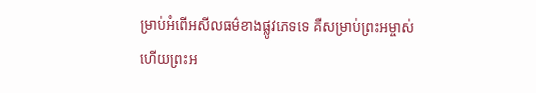ម្រាប់អំពើអសីលធម៌ខាងផ្លូវភេទទេ គឺសម្រាប់ព្រះអម្ចាស់ ហើយព្រះអ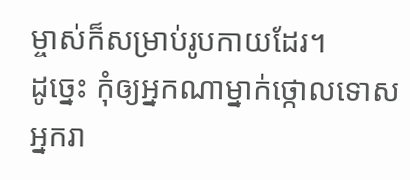ម្ចាស់ក៏សម្រាប់រូបកាយដែរ។
ដូច្នេះ កុំឲ្យអ្នកណាម្នាក់ថ្កោលទោសអ្នករា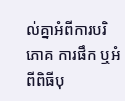ល់គ្នាអំពីការបរិភោគ ការផឹក ឬអំពីពិធីបុ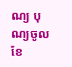ណ្យ បុណ្យចូលខែ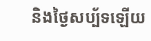និងថ្ងៃសប្ប័ទឡើយ